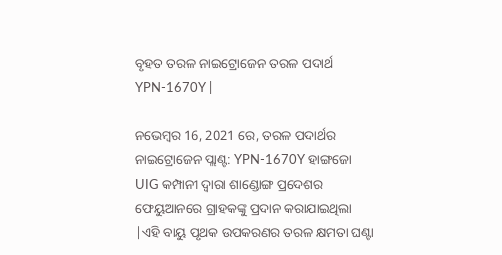ବୃହତ ତରଳ ନାଇଟ୍ରୋଜେନ ତରଳ ପଦାର୍ଥ YPN-1670Y |

ନଭେମ୍ବର 16, 2021 ରେ, ତରଳ ପଦାର୍ଥର ନାଇଟ୍ରୋଜେନ ପ୍ଲାଣ୍ଟ: YPN-1670Y ହାଙ୍ଗଜୋ UIG କମ୍ପାନୀ ଦ୍ୱାରା ଶାଣ୍ଡୋଙ୍ଗ ପ୍ରଦେଶର ଫେୟୁଆନରେ ଗ୍ରାହକଙ୍କୁ ପ୍ରଦାନ କରାଯାଇଥିଲା |ଏହି ବାୟୁ ପୃଥକ ଉପକରଣର ତରଳ କ୍ଷମତା ଘଣ୍ଟା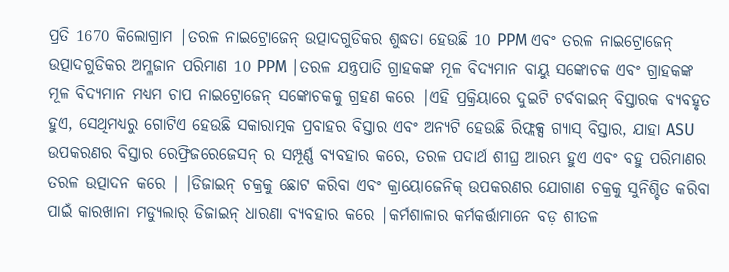ପ୍ରତି 1670 କିଲୋଗ୍ରାମ |ତରଳ ନାଇଟ୍ରୋଜେନ୍ ଉତ୍ପାଦଗୁଡିକର ଶୁଦ୍ଧତା ହେଉଛି 10 PPM ଏବଂ ତରଳ ନାଇଟ୍ରୋଜେନ୍ ଉତ୍ପାଦଗୁଡିକର ଅମ୍ଳଜାନ ପରିମାଣ 10 PPM |ତରଳ ଯନ୍ତ୍ରପାତି ଗ୍ରାହକଙ୍କ ମୂଳ ବିଦ୍ୟମାନ ବାୟୁ ସଙ୍କୋଚକ ଏବଂ ଗ୍ରାହକଙ୍କ ମୂଳ ବିଦ୍ୟମାନ ମଧ୍ୟମ ଚାପ ନାଇଟ୍ରୋଜେନ୍ ସଙ୍କୋଚକକୁ ଗ୍ରହଣ କରେ |ଏହି ପ୍ରକ୍ରିୟାରେ ଦୁଇଟି ଟର୍ବବାଇନ୍ ବିସ୍ତାରକ ବ୍ୟବହୃତ ହୁଏ, ସେଥିମଧ୍ୟରୁ ଗୋଟିଏ ହେଉଛି ସକାରାତ୍ମକ ପ୍ରବାହର ବିସ୍ତାର ଏବଂ ଅନ୍ୟଟି ହେଉଛି ରିଫ୍ଲକ୍ସ ଗ୍ୟାସ୍ ବିସ୍ତାର, ଯାହା ASU ଉପକରଣର ବିସ୍ତାର ରେଫ୍ରିଜରେଜେସନ୍ ର ସମ୍ପୂର୍ଣ୍ଣ ବ୍ୟବହାର କରେ, ତରଳ ପଦାର୍ଥ ଶୀଘ୍ର ଆରମ୍ଭ ହୁଏ ଏବଂ ବହୁ ପରିମାଣର ତରଳ ଉତ୍ପାଦନ କରେ | ।ଡିଜାଇନ୍ ଚକ୍ରକୁ ଛୋଟ କରିବା ଏବଂ କ୍ରାୟୋଜେନିକ୍ ଉପକରଣର ଯୋଗାଣ ଚକ୍ରକୁ ସୁନିଶ୍ଚିତ କରିବା ପାଇଁ କାରଖାନା ମଡ୍ୟୁଲାର୍ ଡିଜାଇନ୍ ଧାରଣା ବ୍ୟବହାର କରେ |କର୍ମଶାଳାର କର୍ମକର୍ତ୍ତାମାନେ ବଡ଼ ଶୀତଳ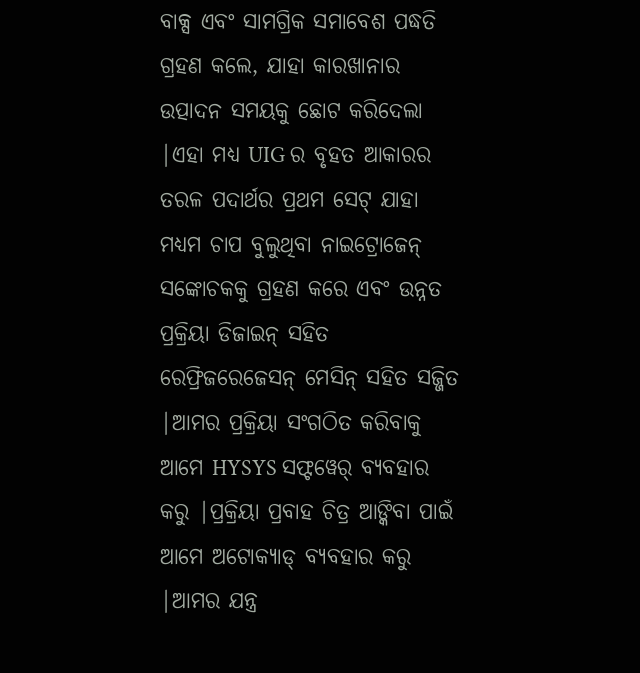ବାକ୍ସ ଏବଂ ସାମଗ୍ରିକ ସମାବେଶ ପଦ୍ଧତି ଗ୍ରହଣ କଲେ, ଯାହା କାରଖାନାର ଉତ୍ପାଦନ ସମୟକୁ ଛୋଟ କରିଦେଲା |ଏହା ମଧ୍ୟ UIG ର ବୃହତ ଆକାରର ତରଳ ପଦାର୍ଥର ପ୍ରଥମ ସେଟ୍ ଯାହା ମଧ୍ୟମ ଚାପ ବୁଲୁଥିବା ନାଇଟ୍ରୋଜେନ୍ ସଙ୍କୋଚକକୁ ଗ୍ରହଣ କରେ ଏବଂ ଉନ୍ନତ ପ୍ରକ୍ରିୟା ଡିଜାଇନ୍ ସହିତ ରେଫ୍ରିଜରେଜେସନ୍ ମେସିନ୍ ସହିତ ସଜ୍ଜିତ |ଆମର ପ୍ରକ୍ରିୟା ସଂଗଠିତ କରିବାକୁ ଆମେ HYSYS ସଫ୍ଟୱେର୍ ବ୍ୟବହାର କରୁ |ପ୍ରକ୍ରିୟା ପ୍ରବାହ ଚିତ୍ର ଆଙ୍କିବା ପାଇଁ ଆମେ ଅଟୋକ୍ୟାଡ୍ ବ୍ୟବହାର କରୁ |ଆମର ଯନ୍ତ୍ର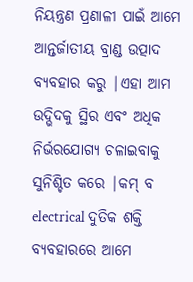ନିୟନ୍ତ୍ରଣ ପ୍ରଣାଳୀ ପାଇଁ ଆମେ ଆନ୍ତର୍ଜାତୀୟ ବ୍ରାଣ୍ଡ ଉତ୍ପାଦ ବ୍ୟବହାର କରୁ |ଏହା ଆମ ଉଦ୍ଭିଦକୁ ସ୍ଥିର ଏବଂ ଅଧିକ ନିର୍ଭରଯୋଗ୍ୟ ଚଳାଇବାକୁ ସୁନିଶ୍ଚିତ କରେ |କମ୍ ବ electrical ଦୁତିକ ଶକ୍ତି ବ୍ୟବହାରରେ ଆମେ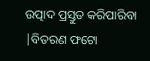ଉତ୍ପାଦ ପ୍ରସ୍ତୁତ କରିପାରିବା |ବିତରଣ ଫଟୋ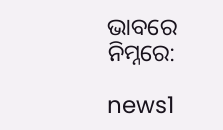ଭାବରେ ନିମ୍ନରେ:

news1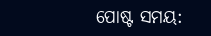ପୋଷ୍ଟ ସମୟ: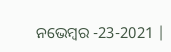ନଭେମ୍ବର -23-2021 |